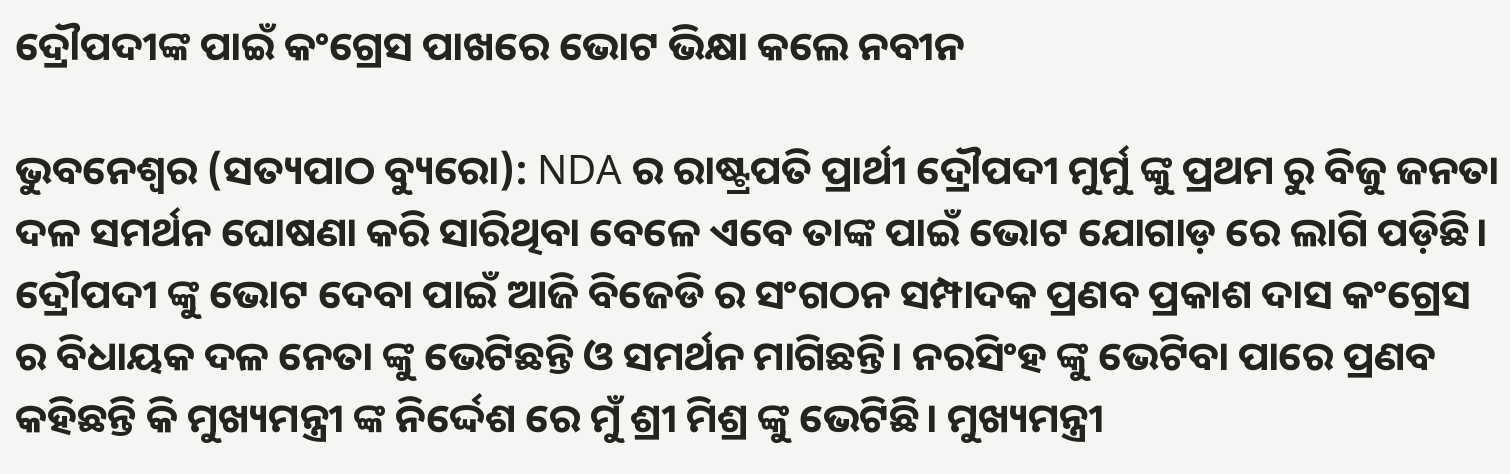ଦ୍ରୌପଦୀଙ୍କ ପାଇଁ କଂଗ୍ରେସ ପାଖରେ ଭୋଟ ଭିକ୍ଷା କଲେ ନବୀନ

ଭୁବନେଶ୍ୱର (ସତ୍ୟପାଠ ବ୍ୟୁରୋ): NDA ର ରାଷ୍ଟ୍ରପତି ପ୍ରାର୍ଥୀ ଦ୍ରୌପଦୀ ମୁର୍ମୁ ଙ୍କୁ ପ୍ରଥମ ରୁ ବିଜୁ ଜନତା ଦଳ ସମର୍ଥନ ଘୋଷଣା କରି ସାରିଥିବା ବେଳେ ଏବେ ତାଙ୍କ ପାଇଁ ଭୋଟ ଯୋଗାଡ଼ ରେ ଲାଗି ପଡ଼ିଛି। ଦ୍ରୌପଦୀ ଙ୍କୁ ଭୋଟ ଦେବା ପାଇଁ ଆଜି ବିଜେଡି ର ସଂଗଠନ ସମ୍ପାଦକ ପ୍ରଣବ ପ୍ରକାଶ ଦାସ କଂଗ୍ରେସ ର ବିଧାୟକ ଦଳ ନେତା ଙ୍କୁ ଭେଟିଛନ୍ତି ଓ ସମର୍ଥନ ମାଗିଛନ୍ତି। ନରସିଂହ ଙ୍କୁ ଭେଟିବା ପାରେ ପ୍ରଣବ କହିଛନ୍ତି କି ମୁଖ୍ୟମନ୍ତ୍ରୀ ଙ୍କ ନିର୍ଦ୍ଦେଶ ରେ ମୁଁ ଶ୍ରୀ ମିଶ୍ର ଙ୍କୁ ଭେଟିଛି। ମୁଖ୍ୟମନ୍ତ୍ରୀ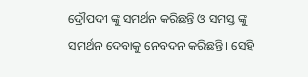ଦ୍ରୌପଦୀ ଙ୍କୁ ସମର୍ଥନ କରିଛନ୍ତି ଓ ସମସ୍ତ ଙ୍କୁ ସମର୍ଥନ ଦେବାକୁ ନେବଦନ କରିଛନ୍ତି। ସେହି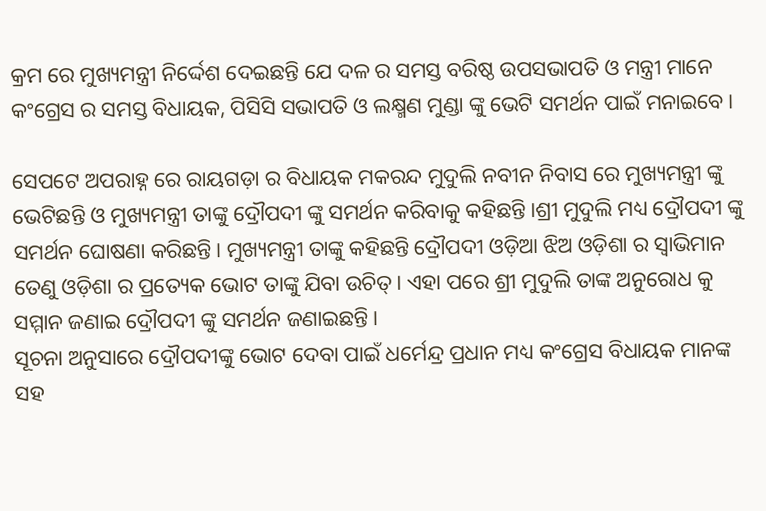କ୍ରମ ରେ ମୁଖ୍ୟମନ୍ତ୍ରୀ ନିର୍ଦ୍ଦେଶ ଦେଇଛନ୍ତି ଯେ ଦଳ ର ସମସ୍ତ ବରିଷ୍ଠ ଉପସଭାପତି ଓ ମନ୍ତ୍ରୀ ମାନେ କଂଗ୍ରେସ ର ସମସ୍ତ ବିଧାୟକ, ପିସିସି ସଭାପତି ଓ ଲକ୍ଷ୍ମଣ ମୁଣ୍ଡା ଙ୍କୁ ଭେଟି ସମର୍ଥନ ପାଇଁ ମନାଇବେ।

ସେପଟେ ଅପରାହ୍ନ ରେ ରାୟଗଡ଼ା ର ବିଧାୟକ ମକରନ୍ଦ ମୁଦୁଲି ନବୀନ ନିବାସ ରେ ମୁଖ୍ୟମନ୍ତ୍ରୀ ଙ୍କୁ ଭେଟିଛନ୍ତି ଓ ମୁଖ୍ୟମନ୍ତ୍ରୀ ତାଙ୍କୁ ଦ୍ରୌପଦୀ ଙ୍କୁ ସମର୍ଥନ କରିବାକୁ କହିଛନ୍ତି ।ଶ୍ରୀ ମୁଦୁଲି ମଧ୍ୟ ଦ୍ରୌପଦୀ ଙ୍କୁ ସମର୍ଥନ ଘୋଷଣା କରିଛନ୍ତି। ମୁଖ୍ୟମନ୍ତ୍ରୀ ତାଙ୍କୁ କହିଛନ୍ତି ଦ୍ରୌପଦୀ ଓଡ଼ିଆ ଝିଅ ଓଡ଼ିଶା ର ସ୍ୱାଭିମାନ ତେଣୁ ଓଡ଼ିଶା ର ପ୍ରତ୍ୟେକ ଭୋଟ ତାଙ୍କୁ ଯିବା ଉଚିତ୍। ଏହା ପରେ ଶ୍ରୀ ମୁଦୁଲି ତାଙ୍କ ଅନୁରୋଧ କୁ ସମ୍ମାନ ଜଣାଇ ଦ୍ରୌପଦୀ ଙ୍କୁ ସମର୍ଥନ ଜଣାଇଛନ୍ତି।
ସୂଚନା ଅନୁସାରେ ଦ୍ରୌପଦୀଙ୍କୁ ଭୋଟ ଦେବା ପାଇଁ ଧର୍ମେନ୍ଦ୍ର ପ୍ରଧାନ ମଧ୍ୟ କଂଗ୍ରେସ ବିଧାୟକ ମାନଙ୍କ ସହ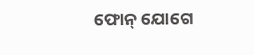ଫୋନ୍ ଯୋଗେ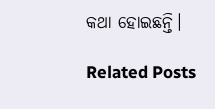କଥା ହୋଇଛନ୍ତି।

Related Posts